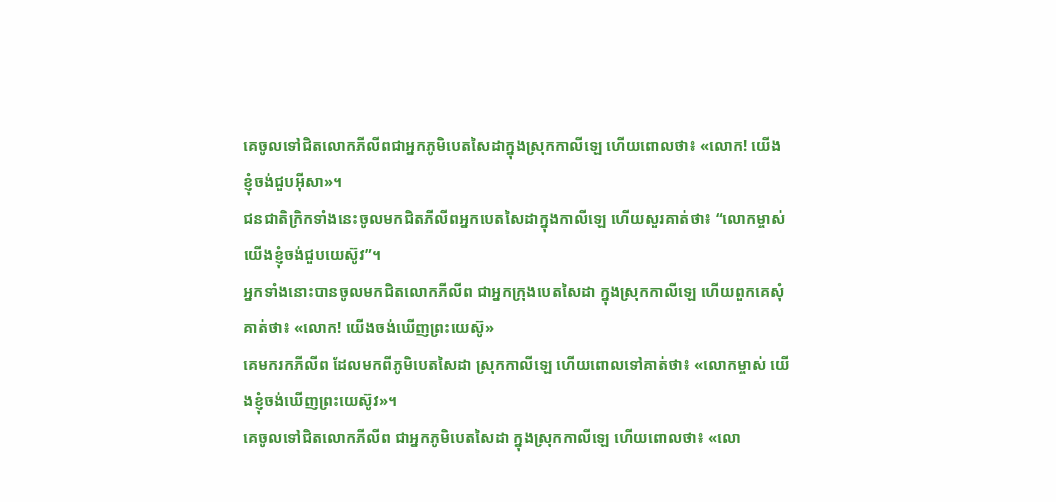គេចូលទៅជិតលោកភីលីពជាអ្នកភូមិបេតសៃដាក្នុងស្រុកកាលីឡេ ហើយពោលថា៖ «លោក! យើងខ្ញុំចង់ជួបអ៊ីសា»។
ជនជាតិក្រិកទាំងនេះចូលមកជិតភីលីពអ្នកបេតសៃដាក្នុងកាលីឡេ ហើយសួរគាត់ថា៖ “លោកម្ចាស់ យើងខ្ញុំចង់ជួបយេស៊ូវ”។
អ្នកទាំងនោះបានចូលមកជិតលោកភីលីព ជាអ្នកក្រុងបេតសៃដា ក្នុងស្រុកកាលីឡេ ហើយពួកគេសុំគាត់ថា៖ «លោក! យើងចង់ឃើញព្រះយេស៊ូ»
គេមករកភីលីព ដែលមកពីភូមិបេតសៃដា ស្រុកកាលីឡេ ហើយពោលទៅគាត់ថា៖ «លោកម្ចាស់ យើងខ្ញុំចង់ឃើញព្រះយេស៊ូវ»។
គេចូលទៅជិតលោកភីលីព ជាអ្នកភូមិបេតសៃដា ក្នុងស្រុកកាលីឡេ ហើយពោលថា៖ «លោ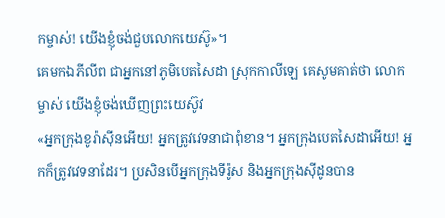កម្ចាស់! យើងខ្ញុំចង់ជួបលោកយេស៊ូ»។
គេមកឯភីលីព ជាអ្នកនៅភូមិបេតសៃដា ស្រុកកាលីឡេ គេសូមគាត់ថា លោកម្ចាស់ យើងខ្ញុំចង់ឃើញព្រះយេស៊ូវ
«អ្នកក្រុងខូរ៉ាស៊ីនអើយ! អ្នកត្រូវវេទនាជាពុំខាន។ អ្នកក្រុងបេតសៃដាអើយ! អ្នកក៏ត្រូវវេទនាដែរ។ ប្រសិនបើអ្នកក្រុងទីរ៉ូស និងអ្នកក្រុងស៊ីដូនបាន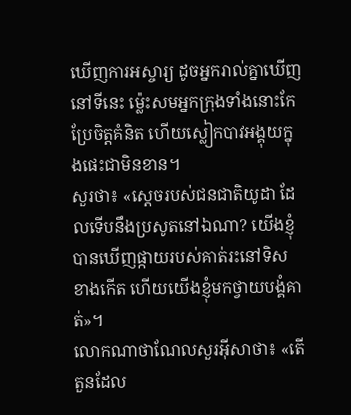ឃើញការអស្ចារ្យ ដូចអ្នករាល់គ្នាឃើញនៅទីនេះ ម៉្លេះសមអ្នកក្រុងទាំងនោះកែប្រែចិត្ដគំនិត ហើយស្លៀកបាវអង្គុយក្នុងផេះជាមិនខាន។
សួរថា៖ «ស្តេចរបស់ជនជាតិយូដា ដែលទើបនឹងប្រសូតនៅឯណា? យើងខ្ញុំបានឃើញផ្កាយរបស់គាត់រះនៅទិសខាងកើត ហើយយើងខ្ញុំមកថ្វាយបង្គំគាត់»។
លោកណាថាណែលសួរអ៊ីសាថា៖ «តើតួនដែល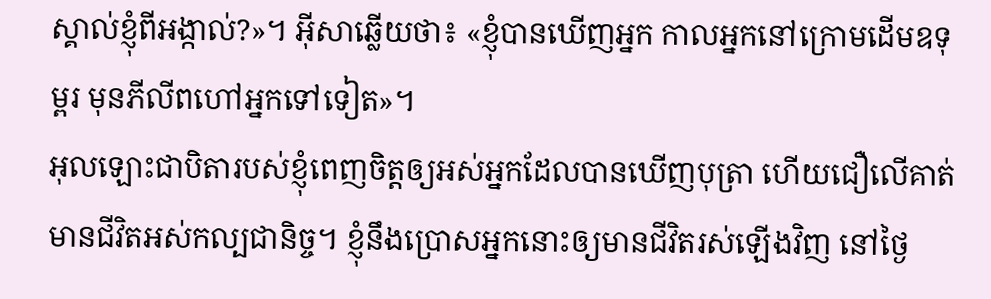ស្គាល់ខ្ញុំពីអង្កាល់?»។ អ៊ីសាឆ្លើយថា៖ «ខ្ញុំបានឃើញអ្នក កាលអ្នកនៅក្រោមដើមឧទុម្ពរ មុនភីលីពហៅអ្នកទៅទៀត»។
អុលឡោះជាបិតារបស់ខ្ញុំពេញចិត្តឲ្យអស់អ្នកដែលបានឃើញបុត្រា ហើយជឿលើគាត់មានជីវិតអស់កល្បជានិច្ច។ ខ្ញុំនឹងប្រោសអ្នកនោះឲ្យមានជីវិតរស់ឡើងវិញ នៅថ្ងៃ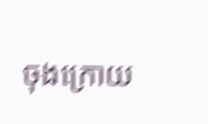ចុងក្រោយ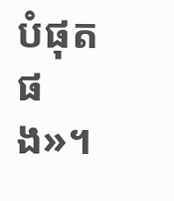បំផុតផង»។